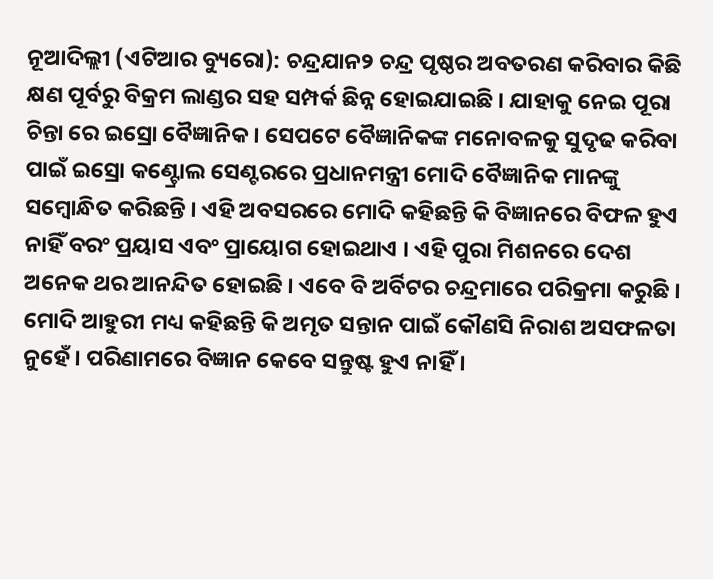ନୂଆଦିଲ୍ଲୀ (ଏଟିଆର ବ୍ୟୁରୋ): ଚନ୍ଦ୍ରଯାନ୨ ଚନ୍ଦ୍ର ପୃଷ୍ଠର ଅବତରଣ କରିବାର କିଛି କ୍ଷଣ ପୂର୍ବରୁ ବିକ୍ରମ ଲାଣ୍ଡର ସହ ସମ୍ପର୍କ ଛିନ୍ନ ହୋଇଯାଇଛି । ଯାହାକୁ ନେଇ ପୂରା ଚିନ୍ତା ରେ ଇସ୍ରୋ ବୈଜ୍ଞାନିକ । ସେପଟେ ବୈଜ୍ଞାନିକଙ୍କ ମନୋବଳକୁ ସୁଦୃଢ କରିବା ପାଇଁ ଇସ୍ରୋ କଣ୍ଟ୍ରୋଲ ସେଣ୍ଟରରେ ପ୍ରଧାନମନ୍ତ୍ରୀ ମୋଦି ବୈଜ୍ଞାନିକ ମାନଙ୍କୁ ସମ୍ବୋନ୍ଧିତ କରିଛନ୍ତି । ଏହି ଅବସରରେ ମୋଦି କହିଛନ୍ତି କି ବିଜ୍ଞାନରେ ବିଫଳ ହୁଏ ନାହିଁ ବରଂ ପ୍ରୟାସ ଏବଂ ପ୍ରାୟୋଗ ହୋଇଥାଏ । ଏହି ପୁରା ମିଶନରେ ଦେଶ ଅନେକ ଥର ଆନନ୍ଦିତ ହୋଇଛି । ଏବେ ବି ଅର୍ବିଟର ଚନ୍ଦ୍ରମାରେ ପରିକ୍ରମା କରୁଛି ।
ମୋଦି ଆହୁରୀ ମଧ୍ୟ କହିଛନ୍ତି କି ଅମୃତ ସନ୍ତାନ ପାଇଁ କୌଣସି ନିରାଶ ଅସଫଳତା ନୁହେଁ । ପରିଣାମରେ ବିଜ୍ଞାନ କେବେ ସନ୍ତୁଷ୍ଟ ହୁଏ ନାହିଁ ।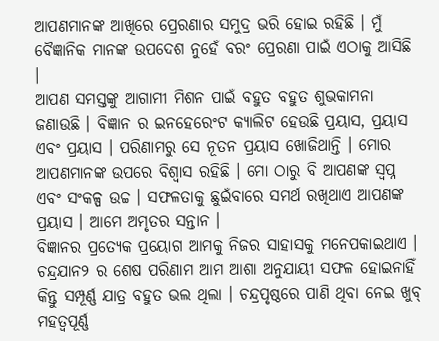ଆପଣମାନଙ୍କ ଆଖିରେ ପ୍ରେରଣାର ସମୁଦ୍ର ଭରି ହୋଇ ରହିଛି । ମୁଁ ବୈଜ୍ଞାନିକ ମାନଙ୍କ ଉପଦେଶ ନୁହେଁ ବରଂ ପ୍ରେରଣା ପାଇଁ ଏଠାକୁ ଆସିଛି ।
ଆପଣ ସମସ୍ତଙ୍କୁ ଆଗାମୀ ମିଶନ ପାଇଁ ବହୁତ ବହୁତ ଶୁଭକାମନା ଜଣାଉଛି । ବିଜ୍ଞାନ ର ଇନହେରେଂଟ କ୍ୟାଲିଟ ହେଉଛି ପ୍ରୟାସ, ପ୍ରୟାସ ଏବଂ ପ୍ରୟାସ । ପରିଣାମରୁ ସେ ନୂତନ ପ୍ରୟାସ ଖୋଜିଥାନ୍ତି । ମୋର ଆପଣମାନଙ୍କ ଉପରେ ବିଶ୍ୱାସ ରହିଛି । ମୋ ଠାରୁ ବି ଆପଣଙ୍କ ସ୍ୱପ୍ନ ଏବଂ ସଂକଳ୍ପ ଉଚ୍ଚ । ସଫଳତାକୁ ଛୁଇଁବାରେ ସମର୍ଥ ରଖିଥାଏ ଆପଣଙ୍କ ପ୍ରୟାସ । ଆମେ ଅମୃତର ସନ୍ତାନ ।
ବିଜ୍ଞାନର ପ୍ରତ୍ୟେକ ପ୍ରୟୋଗ ଆମକୁ ନିଜର ସାହାସକୁ ମନେପକାଇଥାଏ । ଚନ୍ଦ୍ରଯାନ୨ ର ଶେଷ ପରିଣାମ ଆମ ଆଶା ଅନୁଯାୟୀ ସଫଳ ହୋଇନାହିଁ କିନ୍ତୁ ସମ୍ପୂର୍ଣ୍ଣ ଯାତ୍ର ବହୁତ ଭଲ ଥିଲା । ଚନ୍ଦ୍ରପୃଷ୍ଠରେ ପାଣି ଥିବା ନେଇ ଖୁବ୍ ମହତ୍ୱପୂର୍ଣ୍ଣ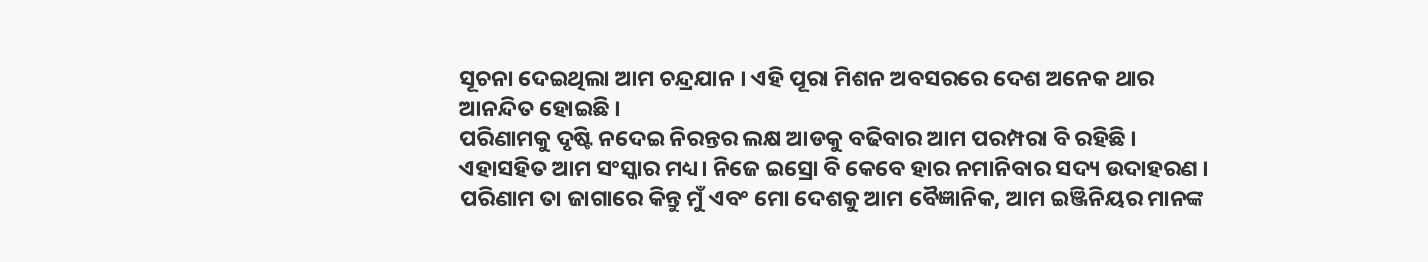ସୂଚନା ଦେଇଥିଲା ଆମ ଚନ୍ଦ୍ରଯାନ । ଏହି ପୂରା ମିଶନ ଅବସରରେ ଦେଶ ଅନେକ ଥାର ଆନନ୍ଦିତ ହୋଇଛି ।
ପରିଣାମକୁ ଦୃଷ୍ଟି ନଦେଇ ନିରନ୍ତର ଲକ୍ଷ ଆଡକୁ ବଢିବାର ଆମ ପରମ୍ପରା ବି ରହିଛି । ଏହାସହିତ ଆମ ସଂସ୍କାର ମଧ୍ୟ। ନିଜେ ଇସ୍ରୋ ବି କେବେ ହାର ନମାନିବାର ସଦ୍ୟ ଉଦାହରଣ । ପରିଣାମ ତା ଜାଗାରେ କିନ୍ତୁ ମୁଁ ଏବଂ ମୋ ଦେଶକୁ ଆମ ବୈଜ୍ଞାନିକ, ଆମ ଇଞ୍ଜିନିୟର ମାନଙ୍କ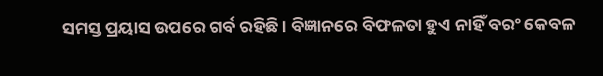ସମସ୍ତ ପ୍ରୟାସ ଉପରେ ଗର୍ବ ରହିଛି । ବିଜ୍ଞାନରେ ବିଫଳତା ହୁଏ ନାହିଁ ବରଂ କେବଳ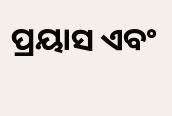ପ୍ରୟାସ ଏବଂ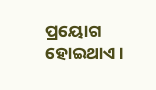ପ୍ରୟୋଗ ହୋଇଥାଏ ।